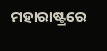ମହାରାଷ୍ଟ୍ରରେ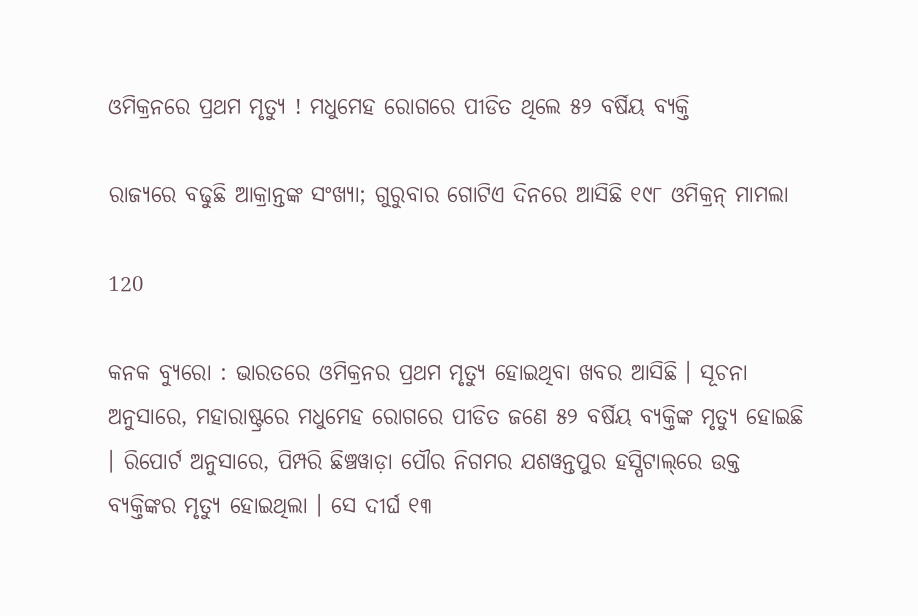ଓମିକ୍ରନରେ ପ୍ରଥମ ମୃତ୍ୟୁ ! ମଧୁମେହ ରୋଗରେ ପୀଡିତ ଥିଲେ ୫୨ ବର୍ଷିୟ ବ୍ୟକ୍ତି

ରାଜ୍ୟରେ ବଢୁଛି ଆକ୍ରାନ୍ତଙ୍କ ସଂଖ୍ୟା; ଗୁରୁବାର ଗୋଟିଏ ଦିନରେ ଆସିଛି ୧୯୮ ଓମିକ୍ରନ୍ ମାମଲା

120

କନକ ବ୍ୟୁରୋ : ଭାରତରେ ଓମିକ୍ରନର ପ୍ରଥମ ମୃତ୍ୟୁ ହୋଇଥିବା ଖବର ଆସିଛି । ସୂଚନା ଅନୁସାରେ, ମହାରାଷ୍ଟ୍ରରେ ମଧୁମେହ ରୋଗରେ ପୀଡିତ ଜଣେ ୫୨ ବର୍ଷିୟ ବ୍ୟକ୍ତିଙ୍କ ମୃତ୍ୟୁ ହୋଇଛି । ରିପୋର୍ଟ ଅନୁସାରେ, ପିମ୍ପରି ଛିଞ୍ଚୱାଡ଼ା ପୌର ନିଗମର ଯଶୱନ୍ତପୁର ହସ୍ପିଟାଲ୍‌ରେ ଉକ୍ତ ବ୍ୟକ୍ତିଙ୍କର ମୃତ୍ୟୁ ହୋଇଥିଲା । ସେ ଦୀର୍ଘ ୧୩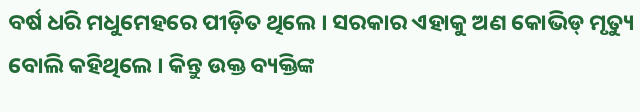ବର୍ଷ ଧରି ମଧୁମେହରେ ପୀଡ଼ିତ ଥିଲେ । ସରକାର ଏହାକୁ ଅଣ କୋଭିଡ୍‌ ମୃତ୍ୟୁ ବୋଲି କହିଥିଲେ । କିନ୍ତୁ ଉକ୍ତ ବ୍ୟକ୍ତିଙ୍କ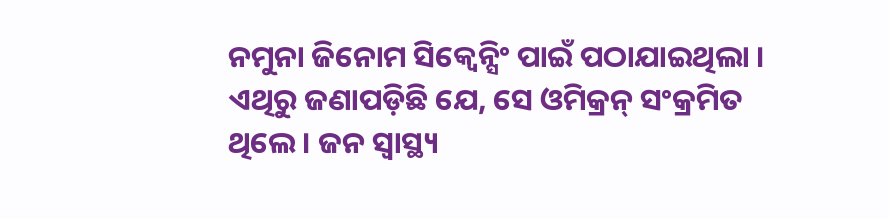ନମୁନା ଜିନୋମ ସିକ୍ବେନ୍ସିଂ ପାଇଁ ପଠାଯାଇଥିଲା । ଏଥିରୁ ଜଣାପଡ଼ିଛି ଯେ, ସେ ଓମିକ୍ରନ୍‌ ସଂକ୍ରମିତ ଥିଲେ । ଜନ ସ୍ବାସ୍ଥ୍ୟ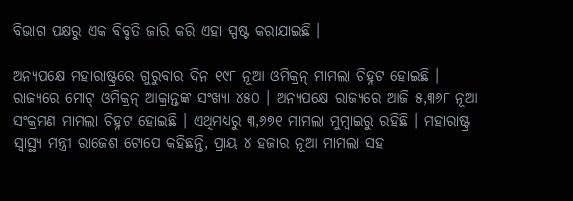ବିଭାଗ ପକ୍ଷରୁ ଏକ ବିବୃତି ଜାରି କରି ଏହା ସ୍ପଷ୍ଟ କରାଯାଇଛି ।

ଅନ୍ୟପକ୍ଷେ ମହାରାଷ୍ଟ୍ରରେ ଗୁରୁବାର ଦିନ ୧୯୮ ନୂଆ ଓମିକ୍ରନ୍‌ ମାମଲା ଚିହ୍ନଟ ହୋଇଛି । ରାଜ୍ୟରେ ମୋଟ୍‌ ଓମିକ୍ରନ୍‌ ଆକ୍ରାନ୍ତଙ୍କ ସଂଖ୍ୟା ୪୫୦ । ଅନ୍ୟପକ୍ଷେ ରାଜ୍ୟରେ ଆଜି ୫,୩୬୮ ନୂଆ ସଂକ୍ରମଣ ମାମଲା ଚିହ୍ନଟ ହୋଇଛି । ଏଥିମଧ୍ୟରୁ ୩,୬୭୧ ମାମଲା ମୁମ୍ବାଇରୁ ରହିଛି । ମହାରାଷ୍ଟ୍ର ସ୍ବାସ୍ଥ୍ୟ ମନ୍ତ୍ରୀ ରାଜେଶ ‌ଟୋପେ କହିଛନ୍ତି, ପ୍ରାୟ ୪ ହଜାର ନୂଆ ମାମଲା ସହ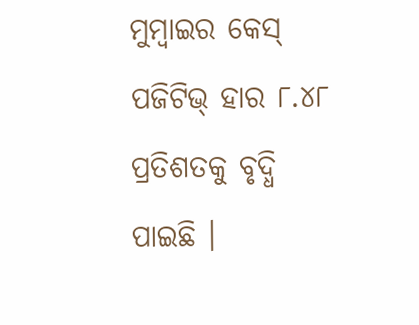ମୁମ୍ବାଇର କେସ୍‌ ପଜିଟିଭ୍‌ ହାର ୮.୪୮ ପ୍ରତିଶତକୁ ବୃଦ୍ଧି ପାଇଛି ।